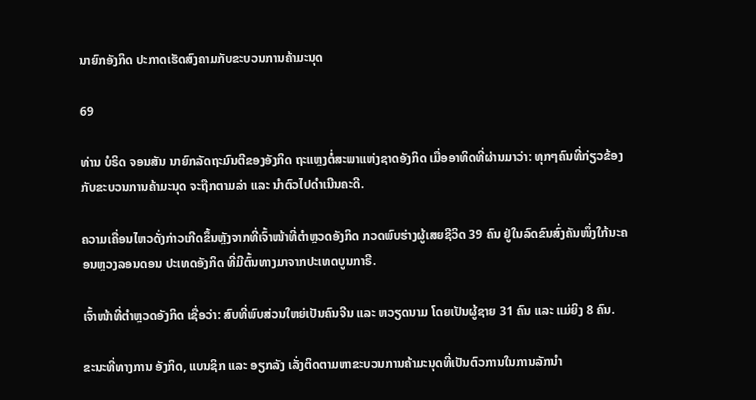ນາຍົກອັງກິດ ປະກາດເຮັດສົງຄາມກັບຂະບວນການຄ້າມະນຸດ

69

ທ່ານ ບໍຣິດ ຈອນສັນ ນາຍົກລັດຖະມົນຕີຂອງອັງກິດ ຖະແຫຼງຕໍ່ສະພາແຫ່ງຊາດອັງກິດ ເມື່ອອາທິດທີ່ຜ່ານມາວ່າ: ທຸກໆຄົນທີ່ກ່ຽວຂ້ອງກັບຂະບວນການຄ້າມະນຸດ ຈະຖືກຕາມລ່າ ແລະ ນຳຕົວໄປດຳເນີນຄະດີ.

ຄວາມເຄື່ອນໄຫວດັ່ງກ່າວເກີດຂຶ້ນຫຼັງຈາກທີ່ເຈົ້າໜ້າທີ່ຕຳຫຼວດອັງກິດ ກວດພົບຮ່າງຜູ້ເສຍຊີວິດ 39 ຄົນ ຢູ່ໃນລົດຂົນສົ່ງຄັນໜຶ່ງໃກ້ນະຄອນຫຼວງລອນດອນ ປະເທດອັງກິດ ທີ່ມີຕົ້ນທາງມາຈາກປະເທດບູນກາຣີ.

ເຈົ້າໜ້າທີ່ຕໍາຫຼວດອັງກິດ ເຊື່ອວ່າ: ສົບທີ່ພົບສ່ວນໃຫຍ່ເປັນຄົນຈີນ ແລະ ຫວຽດນາມ ໂດຍເປັນຜູ້ຊາຍ 31 ຄົນ ແລະ ແມ່ຍິງ 8 ຄົນ.

ຂະນະທີ່ທາງການ ອັງກິດ, ແບນຊິກ ແລະ ອຽກລັງ ເລັ່ງຕິດຕາມຫາຂະບວນການຄ້າມະນຸດທີ່ເປັນຕົວການໃນການລັກນໍາ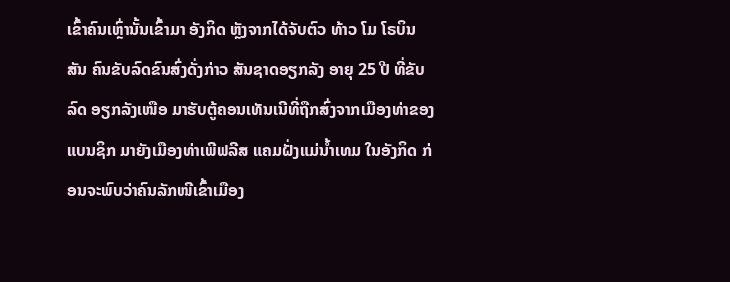ເຂົ້າຄົນເຫຼົ່ານັ້ນເຂົ້າມາ ອັງກິດ ຫຼັງຈາກໄດ້ຈັບຕົວ ທ້າວ ໂມ ໂຣບິນສັນ ຄົນຂັບລົດຂົນສົ່ງດັ່ງກ່າວ ສັນຊາດອຽກລັງ ອາຍຸ 25 ປີ ທີ່ຂັບລົດ ອຽກລັງເໜືອ ມາຮັບຕູ້ຄອນເທັນເນີທີ່ຖືກສົ່ງຈາກເມືອງທ່າຂອງແບນຊິກ ມາຍັງເມືອງທ່າເພີຟລີສ ແຄມຝັ່ງແມ່ນໍ້າເທມ ໃນອັງກິດ ກ່ອນຈະພົບວ່າຄົນລັກໜີເຂົ້າເມືອງ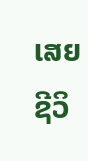ເສຍຊີວິ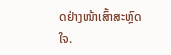ດຢ່າງໜ້າເສົ້າສະຫຼົດໃຈ.